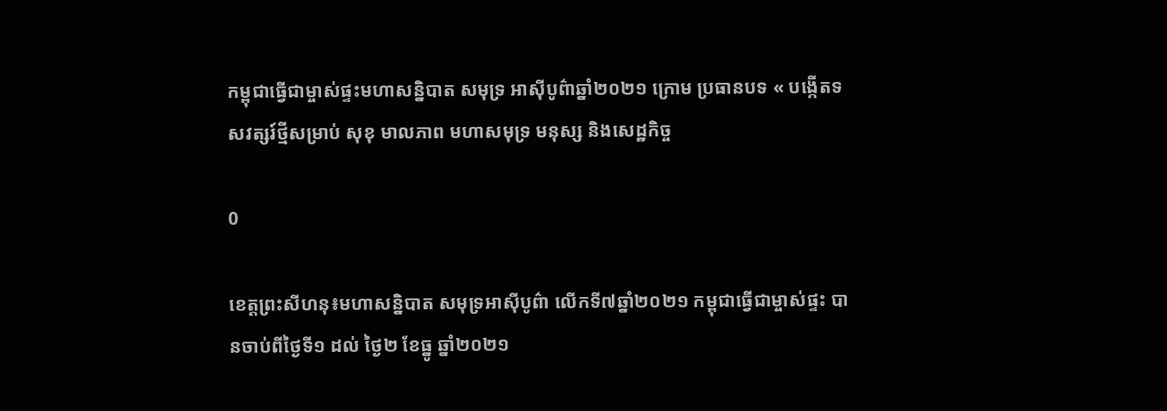កម្ពុជាធ្វើជាម្ចាស់ផ្ទះមហាសន្និបាត សមុទ្រ អាស៊ីបូព៌ាឆ្នាំ២០២១ ក្រោម ប្រធានបទ « បង្កើតទសវត្សរ៍ថ្មីសម្រាប់ សុខុ មាលភាព មហាសមុទ្រ មនុស្ស និងសេដ្ឋកិច្ច

0

ខេត្តព្រះសីហនុ៖មហាសន្និបាត សមុទ្រអាស៊ីបូព៌ា លើកទី៧ឆ្នាំ២០២១ កម្ពុជាធ្វើជាម្ចាស់ផ្ទះ បានចាប់ពីថ្ងៃទី១ ដល់ ថ្ងៃ២ ខែធ្នូ ឆ្នាំ២០២១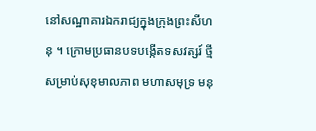នៅសណ្ឋាគារឯករាជ្យក្នុងក្រុងព្រះសីហនុ ។ ក្រោមប្រធានបទបង្កើតទសវត្សរ៍ ថ្មី សម្រាប់សុខុមាលភាព មហាសមុទ្រ មនុ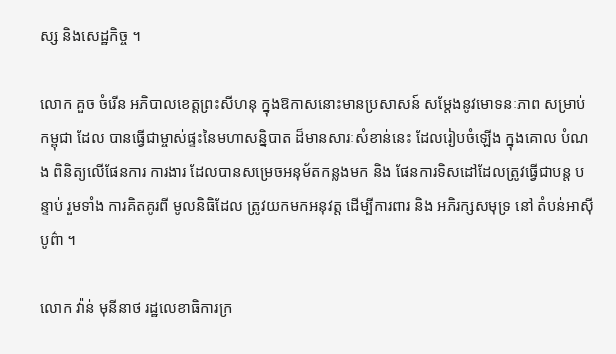ស្ស និងសេដ្ឋកិច្ច ។

លោក គួច ចំរើន អភិបាលខេត្តព្រះសីហនុ ក្នុងឱកាសនោះមានប្រសាសន៍ សម្តែងនូវមោទនៈភាព សម្រាប់កម្ពុជា ដែល បានធ្វើជាម្ចាស់ផ្ទះនៃមហាសន្និបាត ដ៏មានសារៈសំខាន់នេះ ដែលរៀបចំឡើង ក្នុងគោល បំណង ពិនិត្យលើផែនការ ការងារ ដែលបានសម្រេចអនុម័តកន្លងមក និង ផែនការទិសដៅដែលត្រូវធ្វើជាបន្ត បន្ទាប់ រួមទាំង ការគិតគូរពី មូលនិធិដែល ត្រូវយកមកអនុវត្ត ដើម្បីការពារ និង អភិរក្សសមុទ្រ នៅ តំបន់អាស៊ី បូព៌ា ។

លោក វ៉ាន់ មុនីនាថ រដ្ឋលេខាធិការក្រ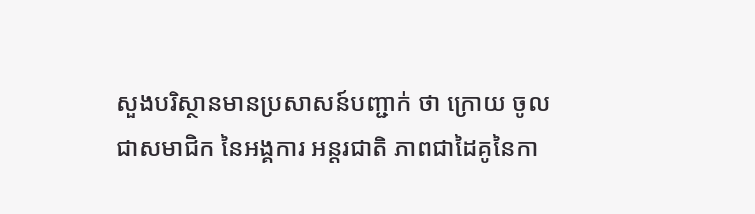សួងបរិស្ថានមានប្រសាសន៍បញ្ជាក់ ថា ក្រោយ ចូលជាសមាជិក នៃអង្គការ អន្តរជាតិ ភាពជាដៃគូនៃកា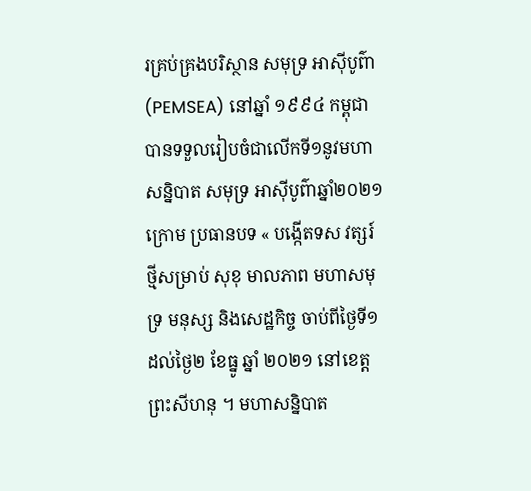រគ្រប់គ្រងបរិស្ថាន សមុទ្រ អាស៊ីបូព៌ា (PEMSEA) នៅឆ្នាំ ១៩៩៤ កម្ពុជា បានទទួលរៀបចំជាលើកទី១នូវមហាសន្និបាត សមុទ្រ អាស៊ីបូព៌ាឆ្នាំ២០២១ ក្រោម ប្រធានបទ « បង្កើតទស វត្សរ៍ថ្មីសម្រាប់ សុខុ មាលភាព មហាសមុទ្រ មនុស្ស និងសេដ្ឋកិច្ច ចាប់ពីថ្ងៃទី១ដល់ថ្ងៃ២ ខែធ្នូ ឆ្នាំ ២០២១ នៅខេត្តព្រះសីហនុ ។ មហាសន្និបាត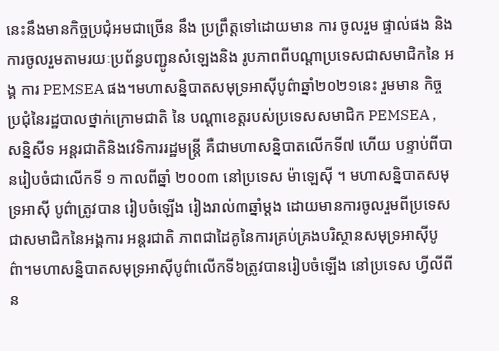នេះនឹងមានកិច្ចប្រជុំអមជាច្រើន នឹង ប្រព្រឹត្តទៅដោយមាន ការ ចូលរួម ផ្ទាល់ផង និង ការចូលរួមតាមរយៈប្រព័ន្ធបញ្ជូនសំឡេងនិង រូបភាពពីបណ្តាប្រទេសជាសមាជិកនៃ អង្គ ការ PEMSEA ផង។មហាសន្និបាតសមុទ្រអាស៊ីបូព៌ាឆ្នាំ២០២១នេះ រួមមាន កិច្ចប្រជុំនៃរដ្ឋបាលថ្នាក់ក្រោមជាតិ នៃ បណ្តាខេត្តរបស់ប្រទេសសមាជិក PEMSEA , សន្និសីទ អន្តរជាតិនិងវេទិការរដ្ឋមន្ត្រី គឺជាមហាសន្និបាតលើកទី៧ ហើយ បន្ទាប់ពីបានរៀបចំជាលើកទី ១ កាលពីឆ្នាំ ២០០៣ នៅប្រទេស ម៉ាឡេស៊ី ។ មហាសន្និបាតសមុទ្រអាស៊ី បូព៌ាត្រូវបាន រៀបចំឡើង រៀងរាល់៣ឆ្នាំម្តង ដោយមានការចូលរួមពីប្រទេសជាសមាជិកនៃអង្គការ អន្តរជាតិ ភាពជាដៃគូនៃការគ្រប់គ្រងបរិស្ថានសមុទ្រអាស៊ីបូព៌ា។មហាសន្និបាតសមុទ្រអាស៊ីបូព៌ាលើកទី៦ត្រូវបានរៀបចំឡើង នៅប្រទេស ហ្វីលីពីន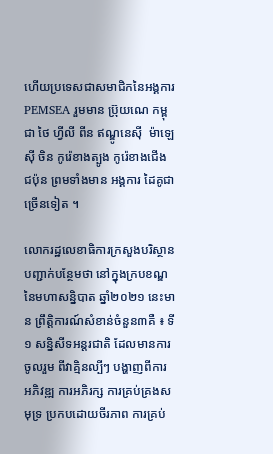ហើយប្រទេសជាសមាជិកនៃអង្គការ PEMSEA រួមមាន ប្រ៊ុយណេ កម្ពុជា ថៃ ហ្វីលី ពីន ឥណ្ឌូនេស៊ី  ម៉ាឡេស៊ី ចិន កូរ៉េខាងត្បូង កូរ៉េខាងជើង ជប៉ុន ព្រមទាំងមាន អង្គការ ដៃគូជាច្រើនទៀត ។

លោករដ្ឋលេខាធិការក្រសួងបរិស្ថាន បញ្ជាក់បន្ថែមថា នៅក្នុងក្របខណ្ឌ នៃមហាសន្និបាត ឆ្នាំ២០២១ នេះមាន ព្រឹត្តិការណ៍សំខាន់ចំនួន៣គឺ ៖ ទី ១ សន្និសីទអន្តរជាតិ ដែលមានការចូលរួម ពីវាគ្មិនល្បីៗ បង្ហាញពីការ អភិវឌ្ឍ ការអភិរក្ស ការគ្រប់គ្រងសមុទ្រ ប្រកបដោយចីរភាព ការគ្រប់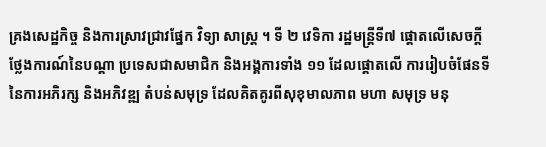គ្រងសេដ្ឋកិច្ច និងការស្រាវជ្រាវផ្នែក វិទ្យា សាស្ត្រ ។ ទី ២ វេទិកា រដ្ឋមន្ត្រីទី៧ ផ្តោតលើសេចក្តីថ្លែងការណ៍នៃបណ្តា ប្រទេសជាសមាជិក និងអង្គការទាំង ១១ ដែលផ្តោតលើ ការរៀបចំផែនទី នៃការអភិរក្ស និងអភិវឌ្ឍ តំបន់សមុទ្រ ដែលគិតគូរពីសុខុមាលភាព មហា សមុទ្រ មនុ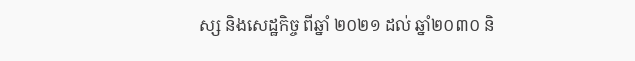ស្ស និងសេដ្ឋកិច្ច ពីឆ្នាំ ២០២១ ដល់ ឆ្នាំ២០៣០ និ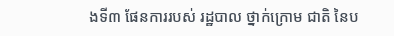ងទី៣ ផែនការរបស់ រដ្ឋបាល ថ្នាក់ក្រោម ជាតិ នៃប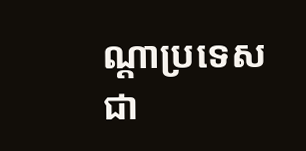ណ្តាប្រទេសជា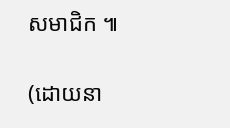សមាជិក ៕

(ដោយនា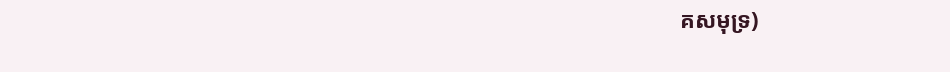គសមុទ្រ)